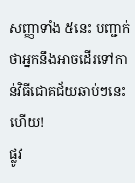សញ្ញាទាំង ៥នេះ បញ្ជាក់ថាអ្នកនឹងអាចដើរទៅកាន់វិធីជោគជ័យឆាប់ៗនេះហើយ!
ផ្លូវ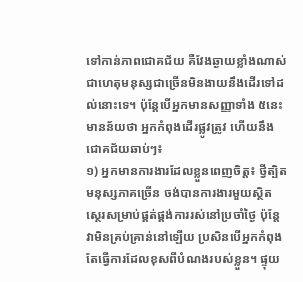ទៅកាន់ភាពជោគជ័យ គឺវែងឆ្ងាយខ្លាំងណាស់ ជាហេតុមនុស្សជាច្រើនមិនងាយនឹងដើរទៅដល់នោះទេ។ ប៉ុន្តែបើអ្នកមានសញ្ញាទាំង ៥នេះ មានន័យថា អ្នកកំពុងដើរផ្លូវត្រូវ ហើយនឹងជោគជ័យឆាប់ៗ៖
១) អ្នកមានការងារដែលខ្លួនពេញចិត្ត៖ ថ្វីត្បិតមនុស្សភាគច្រើន ចង់បានការងារមួយស្ថិតស្ថេរសម្រាប់ផ្គត់ផ្គង់ការរស់នៅប្រចាំថ្ងៃ ប៉ុន្តែវាមិនគ្រប់គ្រាន់នៅឡើយ ប្រសិនបើអ្នកកំពុងតែធ្វើការដែលខុសពីបំណងរបស់ខ្លួន។ ផ្ទុយ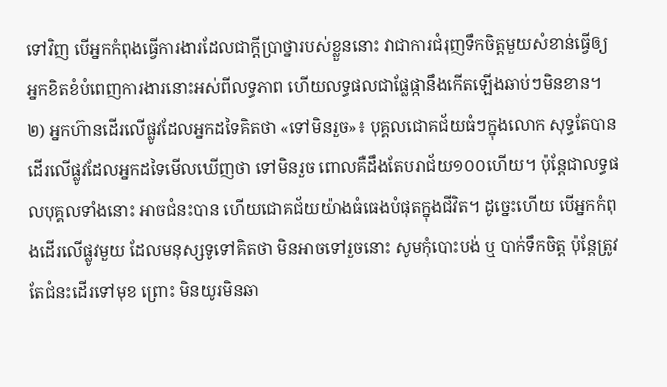ទៅវិញ បើអ្នកកំពុងធ្វើការងារដែលជាក្តីប្រាថ្នារបស់ខ្លួននោះ វាជាការជំរុញទឹកចិត្តមួយសំខាន់ធ្វើឲ្យអ្នកខិតខំបំពេញការងារនោះអស់ពីលទ្ធភាព ហើយលទ្ធផលជាផ្លែផ្កានឹងកើតឡើងឆាប់ៗមិនខាន។
២) អ្នកហ៊ានដើរលើផ្លូវដែលអ្នកដទៃគិតថា «ទៅមិនរួច»៖ បុគ្គលជោគជ័យធំៗក្នុងលោក សុទ្ធតែបានដើរលើផ្លូវដែលអ្នកដទៃមើលឃើញថា ទៅមិនរួច ពោលគឺដឹងតែបរាជ័យ១០០ហើយ។ ប៉ុន្តែជាលទ្ធផលបុគ្គលទាំងនោះ អាចជំនះបាន ហើយជោគជ័យយ៉ាងធំធេងបំផុតក្នុងជីវិត។ ដូច្នេះហើយ បើអ្នកកំពុងដើរលើផ្លូវមួយ ដែលមនុស្សទូទៅគិតថា មិនអាចទៅរួចនោះ សូមកុំបោះបង់ ឬ បាក់ទឹកចិត្ត ប៉ុន្តែត្រូវតែជំនះដើរទៅមុខ ព្រោះ មិនយូរមិនឆា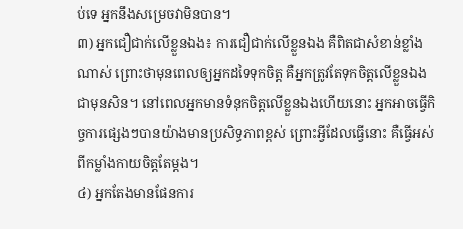ប់ទេ អ្នកនឹងសម្រេចវាមិនបាន។
៣) អ្នកជឿជាក់លើខ្លួនឯង៖ ការជឿជាក់លើខ្លួនឯង គឺពិតជាសំខាន់ខ្លាំងណាស់ ព្រោះថាមុនពេលឲ្យអ្នកដទៃទុកចិត្ត គឺអ្នកត្រូវតែទុកចិត្តលើខ្លួនឯងជាមុនសិន។ នៅពេលអ្នកមានទំនុកចិត្តលើខ្លួនឯងហើយនោះ អ្នកអាចធ្វើកិច្ចការផ្សេងៗបានយ៉ាងមានប្រសិទ្ធភាពខ្ពស់ ព្រោះអ្វីដែលធ្វើនោះ គឺធ្វើអស់ពីកម្លាំងកាយចិត្តតែម្តង។
៤) អ្នកតែងមានផែនការ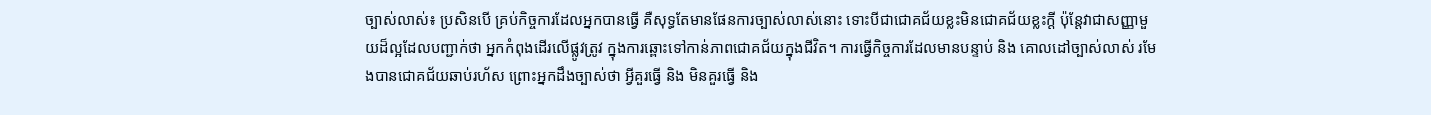ច្បាស់លាស់៖ ប្រសិនបើ គ្រប់កិច្ចការដែលអ្នកបានធ្វើ គឺសុទ្ធតែមានផែនការច្បាស់លាស់នោះ ទោះបីជាជោគជ័យខ្លះមិនជោគជ័យខ្លះក្តី ប៉ុន្តែវាជាសញ្ញាមួយដ៏ល្អដែលបញ្ជាក់ថា អ្នកកំពុងដើរលើផ្លូវត្រូវ ក្នុងការឆ្ពោះទៅកាន់ភាពជោគជ័យក្នុងជីវិត។ ការធ្វើកិច្ចការដែលមានបន្ទាប់ និង គោលដៅច្បាស់លាស់ រមែងបានជោគជ័យឆាប់រហ័ស ព្រោះអ្នកដឹងច្បាស់ថា អ្វីគួរធ្វើ និង មិនគួរធ្វើ និង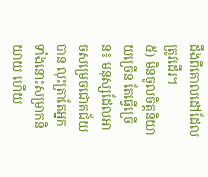ដឹងពីគោលដៅដែលត្រូវដើរ។
៥) មិនចូលចិត្តនិយាយច្រើន តែធ្វើច្រើន៖ មនុស្សដែលអាចសម្រេចជោគជ័យបាន លុះត្រាតែអ្នកទាំងនោះសម្រាកនិយាយ ហើយ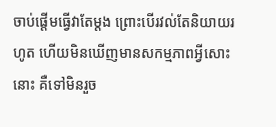ចាប់ផ្តើមធ្វើវាតែម្តង ព្រោះបើរវល់តែនិយាយរហូត ហើយមិនឃើញមានសកម្មភាពអ្វីសោះនោះ គឺទៅមិនរួច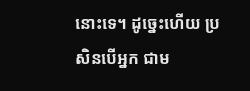នោះទេ។ ដូច្នេះហើយ ប្រសិនបើអ្នក ជាម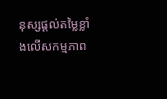នុស្សផ្តល់តម្លៃខ្លាំងលើសកម្មភាព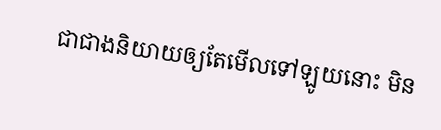ជាជាងនិយាយឲ្យតែមើលទៅឡូយនោះ មិន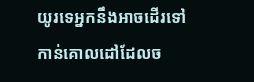យូរទេអ្នកនឹងអាចដើរទៅកាន់គោលដៅដែលច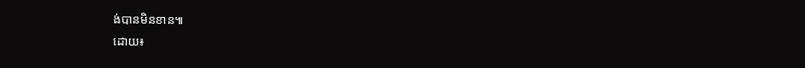ង់បានមិនខាន៕
ដោយ៖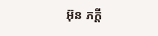អ៊ុន ភក្តី